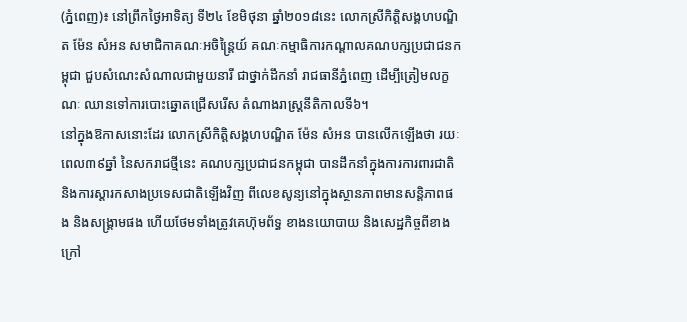(ភ្នំពេញ)៖ នៅព្រឹកថ្ងៃអាទិត្យ ទី២៤ ខែមិថុនា ឆ្នាំ២០១៨នេះ លោកស្រីកិត្តិសង្គហបណ្ឌិត ម៉ែន សំអន សមាជិកាគណៈអចិន្ត្រៃយ៍ គណៈកម្មាធិការកណ្ដាលគណបក្សប្រជាជនកម្ពុជា ជួបសំណេះសំណាលជាមួយនារី ជាថ្នាក់ដឹកនាំ រាជធានីភ្នំពេញ ដើម្បីត្រៀមលក្ខណៈ ឈានទៅការបោះឆ្នោតជ្រើសរើស តំណាងរាស្រ្តនីតិកាលទី៦។
នៅក្នុងឱកាសនោះដែរ លោកស្រីកិត្តិសង្គហបណ្ឌិត ម៉ែន សំអន បានលើកឡើងថា រយៈពេល៣៩ឆ្នាំ នៃសករាជថ្មីនេះ គណបក្សប្រជាជនកម្ពុជា បានដឹកនាំក្នុងការការពារជាតិ និងការស្ដារកសាងប្រទេសជាតិឡើងវិញ ពីលេខសូន្យនៅក្នុងស្ថានភាពមានសន្តិភាពផង និងសង្គ្រាមផង ហើយថែមទាំងត្រូវគេហ៊ុមព័ទ្ធ ខាងនយោបាយ និងសេដ្ឋកិច្ចពីខាងក្រៅ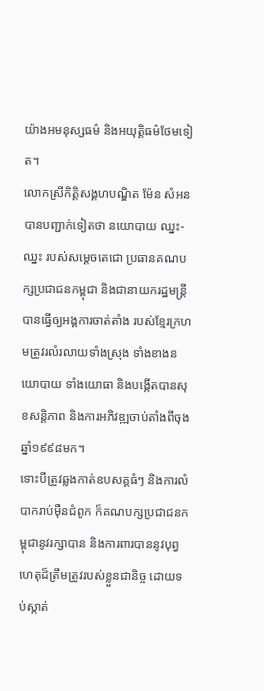យ៉ាងអមនុស្សធម៌ និងអយុត្តិធម៌ថែមទៀត។
លោកស្រីកិត្តិសង្គហបណ្ឌិត ម៉ែន សំអន បានបញ្ជាក់ទៀតថា នយោបាយ ឈ្នះ-ឈ្នះ របស់សម្ដេចតេជោ ប្រធានគណបក្សប្រជាជនកម្ពុជា និងជានាយករដ្ឋមន្ត្រី បានធ្វើឲ្យអង្គការចាត់តាំង របស់ខ្មែរក្រហមត្រូវរលំរលាយទាំងស្រុង ទាំងខាងនយោបាយ ទាំងយោធា និងបង្កើតបានសុខសន្តិភាព និងការអភិវឌ្ឍចាប់តាំងពីចុងឆ្នាំ១៩៩៨មក។
ទោះបីត្រូវឆ្លងកាត់ឧបសគ្គធំៗ និងការលំបាករាប់ម៉ឺនជំពូក ក៏គណបក្សប្រជាជនកម្ពុជានូវរក្សាបាន និងការពារបាននូវបុព្វ ហេតុដ៏ត្រឹមត្រូវរបស់ខ្លួនជានិច្ច ដោយទប់ស្កាត់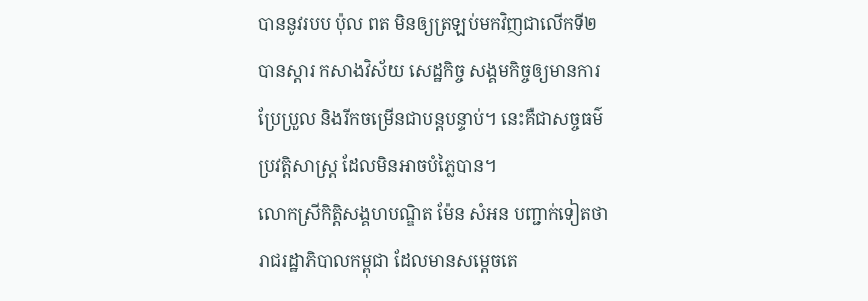បាននូវរបប ប៉ុល ពត មិនឲ្យត្រឡប់មកវិញជាលើកទី២ បានស្ដារ កសាងវិស័យ សេដ្ឋកិច្ច សង្គមកិច្ចឲ្យមានការប្រែប្រួល និងរីកចម្រើនជាបន្ដបន្ទាប់។ នេះគឺជាសច្ចធម៌ប្រវត្តិសាស្រ្ត ដែលមិនអាចបំភ្លៃបាន។
លោកស្រីកិត្តិសង្គហបណ្ឌិត ម៉ែន សំអន បញ្ជាក់ទៀតថា រាជរដ្ឋាភិបាលកម្ពុជា ដែលមានសម្ដេចតេ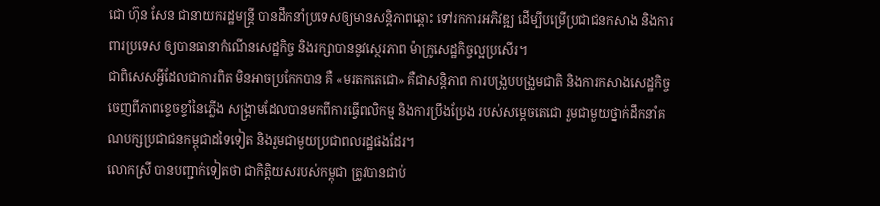ជោ ហ៊ុន សែន ជានាយករដ្ឋមន្ត្រី បានដឹកនាំប្រទេសឲ្យមានសន្ដិភាពឆ្ពោះ ទៅរកការអភិវឌ្ឍ ដើម្បីបម្រើប្រជាជនកសាង និងការពារប្រទេស ឲ្យបានធានាកំណើនសេដ្ឋកិច្ច និងរក្សាបាននូវស្ថេរភាព ម៉ាក្រូសេដ្ឋកិច្ចល្អប្រសើរ។
ជាពិសេសអ្វីដែលជាការពិត មិនអាចប្រកែកបាន គឺ «មរតកតេជោ» គឺជាសន្តិភាព ការបង្រួបបង្រួមជាតិ និងការកសាងសេដ្ឋកិច្ច ចេញពីភាពខ្ទេចខ្ទាំនៃភ្លើង សង្គ្រាមដែលបានមកពីការធ្វើពលិកម្ម និងការប្រឹងប្រែង របស់សម្ដេចតេជោ រួមជាមួយថ្នាក់ដឹកនាំគណបក្សប្រជាជនកម្ពុជាដទៃទៀត និងរួមជាមួយប្រជាពលរដ្ឋផងដែរ។
លោកស្រី បានបញ្ជាក់ទៀតថា ជាកិត្ដិយសរបស់កម្ពុជា ត្រូវបានជាប់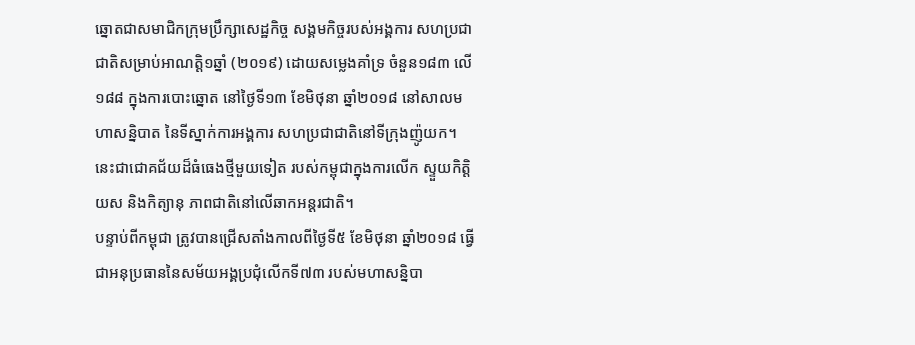ឆ្នោតជាសមាជិកក្រុមប្រឹក្សាសេដ្ឋកិច្ច សង្គមកិច្ចរបស់អង្គការ សហប្រជាជាតិសម្រាប់អាណត្តិ១ឆ្នាំ (២០១៩) ដោយសម្លេងគាំទ្រ ចំនួន១៨៣ លើ១៨៨ ក្នុងការបោះឆ្នោត នៅថ្ងៃទី១៣ ខែមិថុនា ឆ្នាំ២០១៨ នៅសាលមហាសន្និបាត នៃទីស្នាក់ការអង្គការ សហប្រជាជាតិនៅទីក្រុងញ៉ូយក។ នេះជាជោគជ័យដ៏ធំធេងថ្មីមួយទៀត របស់កម្ពុជាក្នុងការលើក ស្ទួយកិត្តិយស និងកិត្យានុ ភាពជាតិនៅលើឆាកអន្តរជាតិ។
បន្ទាប់ពីកម្ពុជា ត្រូវបានជ្រើសតាំងកាលពីថ្ងៃទី៥ ខែមិថុនា ឆ្នាំ២០១៨ ធ្វើជាអនុប្រធាននៃសម័យអង្គប្រជុំលើកទី៧៣ របស់មហាសន្និបា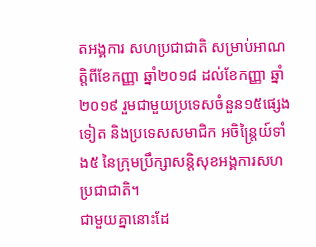តអង្គការ សហប្រជាជាតិ សម្រាប់អាណត្តិពីខែកញ្ញា ឆ្នាំ២០១៨ ដល់ខែកញ្ញា ឆ្នាំ២០១៩ រួមជាមួយប្រទេសចំនួន១៥ផ្សេងទៀត និងប្រទេសសមាជិក អចិន្ត្រៃយ៍ទាំង៥ នៃក្រុមប្រឹក្សាសន្តិសុខអង្គការសហប្រជាជាតិ។
ជាមួយគ្នានោះដែ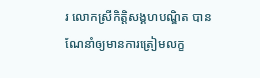រ លោកស្រីកិត្តិសង្គហបណ្ឌិត បានណែនាំឲ្យមានការត្រៀមលក្ខ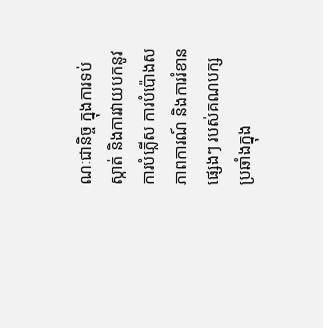ណៈជានិច្ច ក្នុងការទប់ស្កាត់ និងការវាយបកនូវការបំភ្លើស ការបំប៉ោងសភាពការណ៍ និងការរំខានផ្សេងៗ របស់គណបក្សប្រឆាំងក្នុង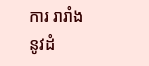ការ រារាំងនូវដំ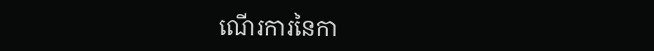ណើរការនៃកា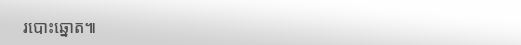របោះឆ្នោត៕